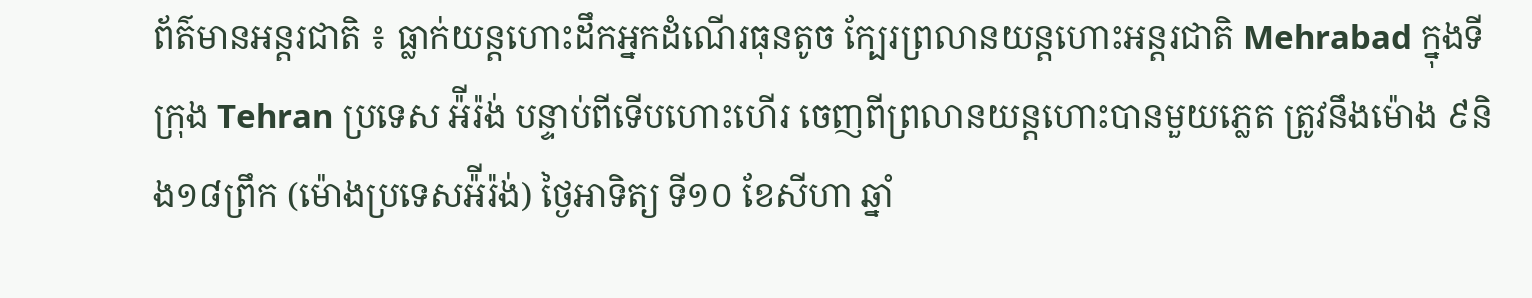ព័ត៌មានអន្តរជាតិ ៖ ធ្លាក់យន្តហោះដឹកអ្នកដំណើរធុនតូច ក្បែរព្រលានយន្តហោះអន្តរជាតិ Mehrabad ក្នុងទីក្រុង Tehran ប្រទេស អ៉ីរ៉ង់ បន្ទាប់ពីទើបហោះហើរ ចេញពីព្រលានយន្តហោះបានមួយភ្លេត ត្រូវនឹងម៉ោង ៩និង១៨ព្រឹក (ម៉ោងប្រទេសអ៉ីរ៉ង់) ថ្ងៃអាទិត្យ ទី១០ ខែសីហា ឆ្នាំ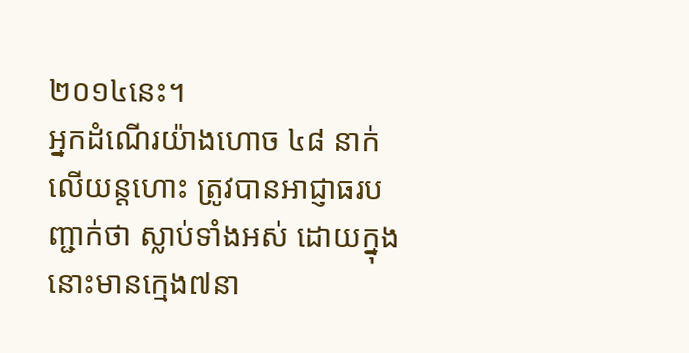២០១៤នេះ។
អ្នកដំណើរយ៉ាងហោច ៤៨ នាក់ លើយន្តហោះ ត្រូវបានអាជ្ញាធរបញ្ជាក់ថា ស្លាប់ទាំងអស់ ដោយក្នុងនោះមានក្មេង៧នា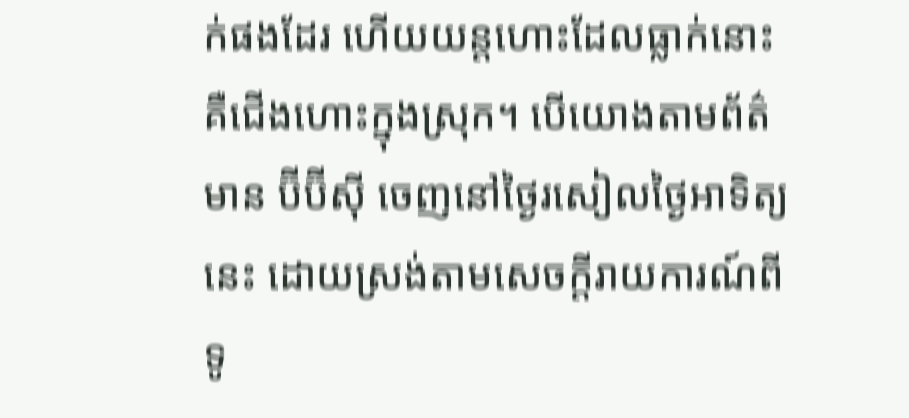ក់ផងដែរ ហើយយន្តហោះដែលធ្លាក់នោះ គឺជើងហោះក្នុងស្រុក។ បើយោងតាមព័ត៌មាន ប៊ីប៊ីស៊ី ចេញនៅថ្ងៃរសៀលថ្ងៃអាទិត្យនេះ ដោយស្រង់តាមសេចក្តីរាយការណ៍ពីទូ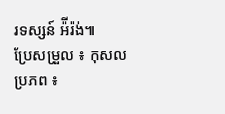រទស្សន៍ អ៉ីរ៉ង់៕
ប្រែសម្រួល ៖ កុសល
ប្រភព ៖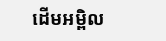ដើមអម្ពិល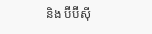និង ប៊ីប៊ីស៊ី